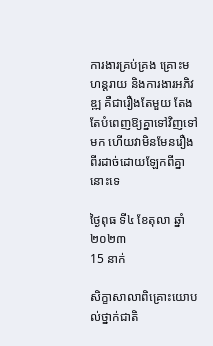ការងារគ្រប់គ្រង គ្រោះមហន្តរាយ និងការងារអភិវឌ្ឍ គឺជារឿងតែមួយ តែងតែបំពេញឱ្យគ្នាទៅវិញទៅមក ហើយវាមិនមែនរឿងពីរដាច់ដោយឡែកពីគ្នានោះទេ

ថ្ងៃពុធ ទី៤ ខែតុលា ឆ្នាំ២០២៣
15 នាក់

សិក្ខាសាលាពិគ្រោះយោបល់ថ្នាក់ជាតិ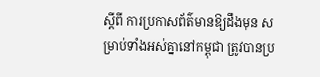ស្តីពី ការប្រកាសព័ត៌មានឱ្យដឹងមុន សម្រាប់ទាំងអស់គ្នានៅកម្ពុជា ត្រូវបានប្រ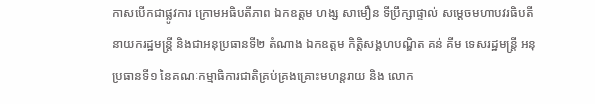កាសបើកជាផ្លូវការ ក្រោមអធិបតីភាព ឯកឧត្តម ហង្ស សាមឿន ទីប្រឹក្សាផ្ទាល់ សម្តេចមហាបវរធិបតី នាយករដ្ឋមន្រ្តី និងជាអនុប្រធានទី២ តំណាង ឯកឧត្តម កិត្តិសង្គហបណ្ឌិត គន់ គីម ទេសរដ្ឋមន្ត្រី អនុប្រធានទី១ នៃគណៈកម្មាធិការជាតិគ្រប់គ្រងគ្រោះមហន្តរាយ និង លោក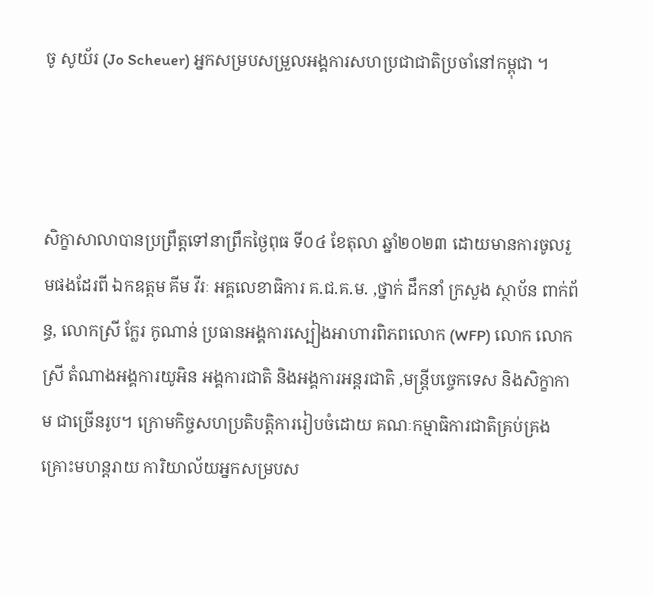ចូ សូយ័រ (Jo Scheuer) អ្នកសម្របសម្រួលអង្គការសហប្រជាជាតិប្រចាំនៅកម្ពុជា ។



សិក្ខាសាលាបានប្រព្រឹត្តទៅនាព្រឹកថ្ងៃពុធ ទី០៤ ខែតុលា ឆ្នាំ២០២៣ ដោយមានការចូលរួមផងដែរពី ឯកឧត្តម គីម វីរៈ អគ្គលេខាធិការ គ.ជ.គ.ម. ,ថ្នាក់ ដឹកនាំ ក្រសួង ស្ថាប័ន ពាក់ព័ន្ធ, លោកស្រី ក្លែរ កូណាន់ ប្រធានអង្គការស្បៀងអាហារពិភពលោក (WFP) លោក លោកស្រី តំណាងអង្គការយូអិន អង្គការជាតិ និងអង្គការអន្តរជាតិ ,មន្ត្រីបច្ចេកទេស និងសិក្ខាកាម ជាច្រើនរូប។ ក្រោមកិច្ចសហប្រតិបត្តិការរៀបចំដោយ គណៈកម្មាធិការជាតិគ្រប់គ្រងគ្រោះមហន្តរាយ ការិយាល័យអ្នកសម្របស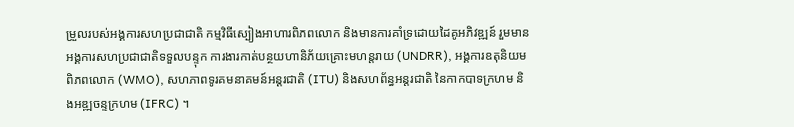ម្រួលរបស់អង្គការសហប្រជាជាតិ កម្មវិធីស្បៀងអាហារពិភពលោក និងមានការគាំទ្រដោយដៃគូអភិវឌ្ឍន៍ រួមមាន អង្គការសហប្រជាជាតិទទួលបន្ទុក ការងារកាត់បន្ថយហានិភ័យគ្រោះមហន្តរាយ (UNDRR), អង្គការឧតុនិយមពិភពលោក (WMO), សហភាពទូរគមនាគមន៍អន្តរជាតិ (ITU) និងសហព័ន្ធអន្តរជាតិ នៃកាកបាទក្រហម និងអឌ្ឍចន្ទក្រហម (IFRC) ។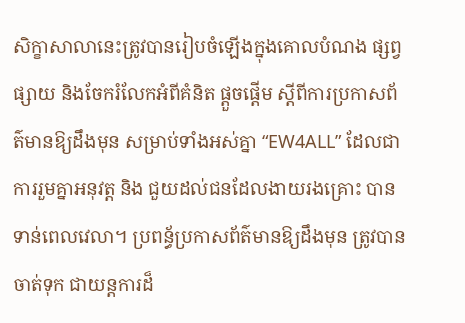សិក្ខាសាលានេះត្រូវបានរៀបចំឡើងក្នុងគោលបំណង ផ្សព្វផ្សាយ និងចែករំលែកអំពីគំនិត ផ្តួចផ្តើម ស្តីពីការប្រកាសព័ត៌មានឱ្យដឹងមុន សម្រាប់ទាំងអស់គ្នា “EW4ALL” ដែលជាការរួមគ្នាអនុវត្ត និង ជួយដល់ជនដែលងាយរងគ្រោះ បានទាន់ពេលវេលា។ ប្រពន្ធ័ប្រកាសព័ត៌មានឱ្យដឹងមុន ត្រូវបានចាត់ទុក ជាយន្តការដ៏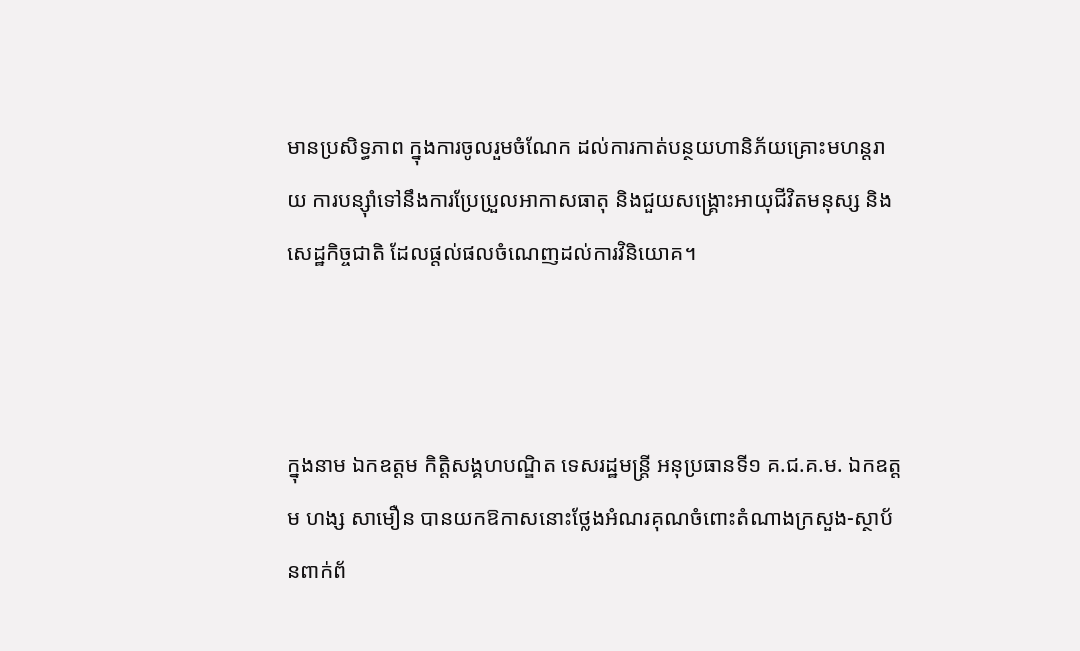មានប្រសិទ្ធភាព ក្នុងការចូលរួមចំណែក ដល់ការកាត់បន្ថយហានិភ័យគ្រោះមហន្តរាយ ការបន្សុំាទៅនឹងការប្រែប្រួលអាកាសធាតុ និងជួយសង្គ្រោះអាយុជីវិតមនុស្ស និងសេដ្ឋកិច្ចជាតិ ដែលផ្តល់ផលចំណេញដល់ការវិនិយោគ។



ក្នុងនាម ឯកឧត្តម កិត្តិសង្គហបណ្ឌិត ទេសរដ្ឋមន្ត្រី អនុប្រធានទី១ គ.ជ.គ.ម. ឯកឧត្តម ហង្ស សាមឿន បានយកឱកាសនោះថ្លែងអំណរគុណចំពោះតំណាងក្រសួង-ស្ថាប័នពាក់ព័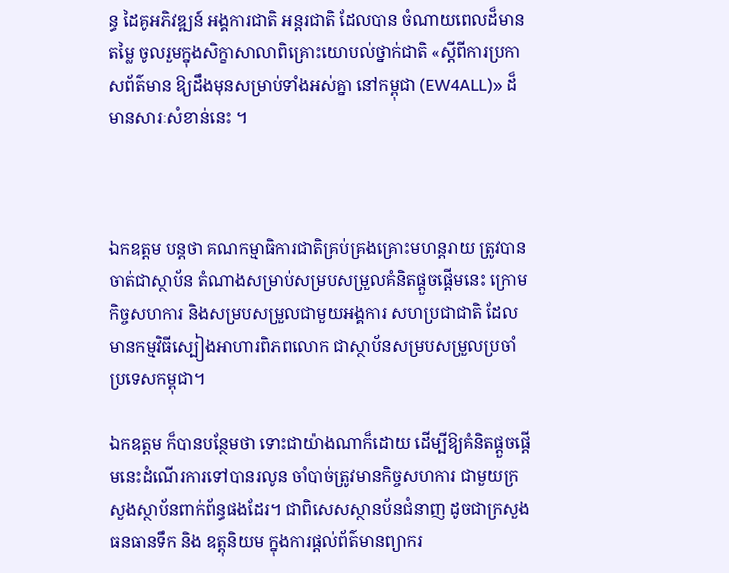ន្ធ ដៃគូអភិវឌ្ឍន៍ អង្គការជាតិ អន្តរជាតិ ដែលបាន ចំណាយពេលដ៏មានតម្លៃ ចូលរួមក្នុងសិក្ខាសាលាពិគ្រោះយោបល់ថ្នាក់ជាតិ «ស្តីពីការប្រកាសព័ត៌មាន ឱ្យដឹងមុនសម្រាប់ទាំងអស់គ្នា នៅកម្ពុជា (EW4ALL)» ដ៏មានសារៈសំខាន់នេះ ។



ឯកឧត្តម បន្តថា គណកម្មាធិការជាតិគ្រប់គ្រងគ្រោះមហន្តរាយ ត្រូវបានចាត់ជាស្ថាប័ន តំណាងសម្រាប់សម្របសម្រួលគំនិតផ្តួចផ្តើមនេះ ក្រោមកិច្ចសហការ និងសម្របសម្រួលជាមួយអង្គការ សហប្រជាជាតិ ដែលមានកម្មវិធីស្បៀងអាហារពិភពលោក ជាស្ថាប័នសម្របសម្រួលប្រចាំប្រទេសកម្ពុជា។

ឯកឧត្តម ក៏បានបន្ថែមថា ទោះជាយ៉ាងណាក៏ដោយ ដើម្បីឱ្យគំនិតផ្តួចផ្តើមនេះដំណើរការទៅបានរលូន ចាំបាច់ត្រូវមានកិច្ចសហការ ជាមួយក្រសួងស្ថាប័នពាក់ព័ន្ធផងដែរ។ ជាពិសេសស្ថានប័នជំនាញ ដូចជាក្រសួងធនធានទឹក និង ឧត្តុនិយម ក្នុងការផ្តល់ព័ត៌មានព្យាករ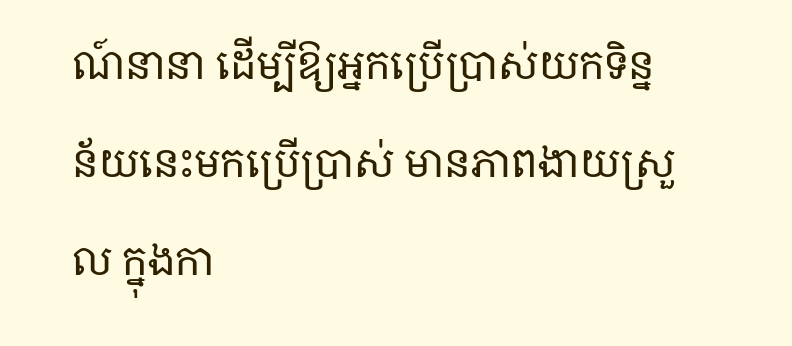ណ៍នានា ដើម្បីឱ្យអ្នកប្រើប្រាស់យកទិន្នន័យនេះមកប្រើប្រាស់ មានភាពងាយស្រួល ក្នុងកា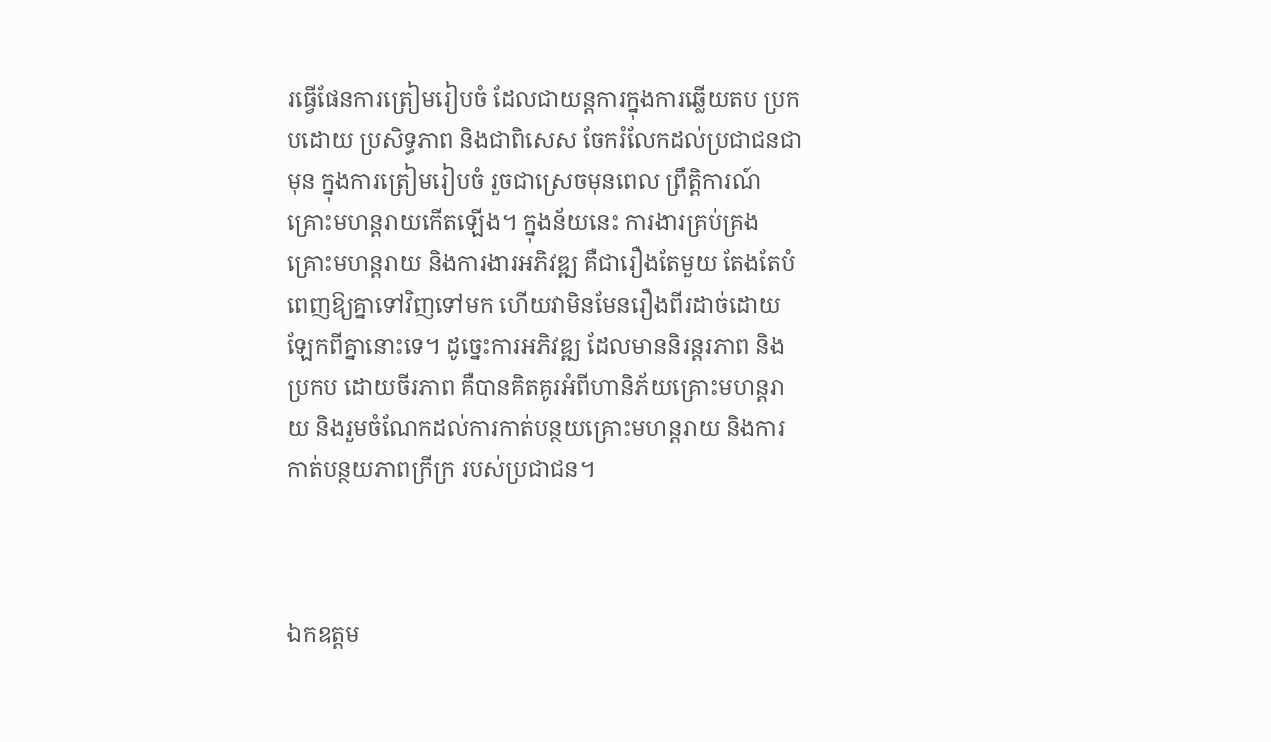រធ្វើផែនការត្រៀមរៀបចំ ដែលជាយន្តការក្នុងការឆ្លើយតប ប្រកបដោយ ប្រសិទ្ធភាព និងជាពិសេស ចែករំលែកដល់ប្រជាជនជាមុន ក្នុងការត្រៀមរៀបចំ រួចជាស្រេចមុនពេល ព្រឹត្តិការណ៍គ្រោះមហន្តរាយកើតឡើង។ ក្នុងន័យនេះ ការងារគ្រប់គ្រង គ្រោះមហន្តរាយ និងការងារអភិវឌ្ឍ គឺជារឿងតែមួយ តែងតែបំពេញឱ្យគ្នាទៅវិញទៅមក ហើយវាមិនមែនរឿងពីរដាច់ដោយឡែកពីគ្នានោះទេ។ ដូច្នេះការអភិវឌ្ឍ ដែលមាននិរន្តរភាព និងប្រកប ដោយចីរភាព គឺបានគិតគូរអំពីហានិភ័យគ្រោះមហន្តរាយ និងរួមចំណែកដល់ការកាត់បន្ថយគ្រោះមហន្តរាយ និងការកាត់បន្ថយភាពក្រីក្រ របស់ប្រជាជន។



ឯកឧត្តម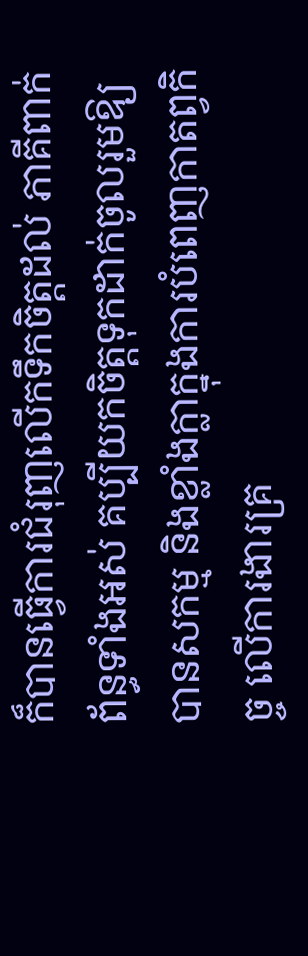ក៏បានធ្វើការជំរុញលើកទឹកចិត្តដល់ ភាគីពាក់ព័ន្ធទាំងអស់ គប្បីយកចិត្តទុកដាក់ចូលរួមឱ្យបានសកម្ម និងខ្លាំងក្លាក្នុងការបំពេញកាតព្វកិច្ច លើការងារគ្រ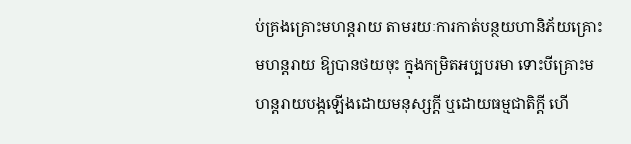ប់គ្រងគ្រោះមហន្តរាយ តាមរយៈការកាត់បន្ថយហានិភ័យគ្រោះមហន្តរាយ ឱ្យបានថយចុះ ក្នុងកម្រិតអប្បបរមា ទោះបីគ្រោះមហន្តរាយបង្កឡើងដោយមនុស្សក្តី ឬដោយធម្មជាតិក្តី ហើ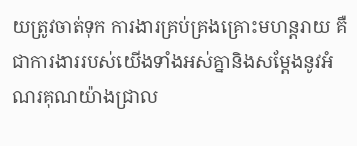យត្រូវចាត់ទុក ការងារគ្រប់គ្រងគ្រោះមហន្តរាយ គឺជាការងាររបស់យើងទាំងអស់គ្នានិងសម្ដែងនូវអំណរគុណយ៉ាងជ្រាល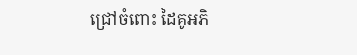ជ្រៅចំពោះ ដៃគូអភិ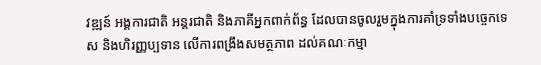វឌ្ឍន៍ អង្គការជាតិ អន្តរជាតិ និងភាគីអ្នកពាក់ព័ន្ធ ដែលបានចូលរួមក្នុងការគាំទ្រទាំងបច្ចេកទេស និងហិរញ្ញប្បទាន លើការពង្រឹងសមត្ថភាព ដល់គណៈកម្មា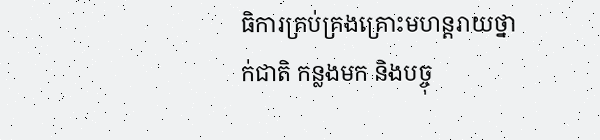ធិការគ្រប់គ្រងគ្រោះមហន្តរាយថ្នាក់ជាតិ កន្លងមក និងបច្ចុ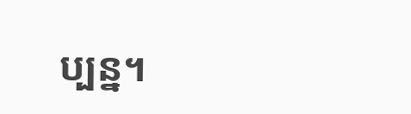ប្បន្ន។